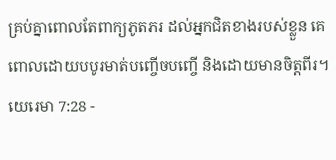គ្រប់គ្នាពោលតែពាក្យភូតភរ ដល់អ្នកជិតខាងរបស់ខ្លួន គេពោលដោយបបូរមាត់បញ្ចើចបញ្ចើ និងដោយមានចិត្តពីរ។
យេរេមា 7:28 -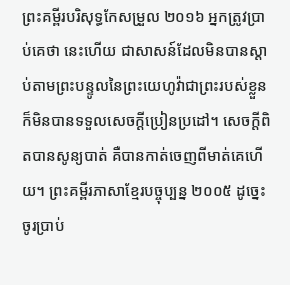ព្រះគម្ពីរបរិសុទ្ធកែសម្រួល ២០១៦ អ្នកត្រូវប្រាប់គេថា នេះហើយ ជាសាសន៍ដែលមិនបានស្តាប់តាមព្រះបន្ទូលនៃព្រះយេហូវ៉ាជាព្រះរបស់ខ្លួន ក៏មិនបានទទួលសេចក្ដីប្រៀនប្រដៅ។ សេចក្ដីពិតបានសូន្យបាត់ គឺបានកាត់ចេញពីមាត់គេហើយ។ ព្រះគម្ពីរភាសាខ្មែរបច្ចុប្បន្ន ២០០៥ ដូច្នេះ ចូរប្រាប់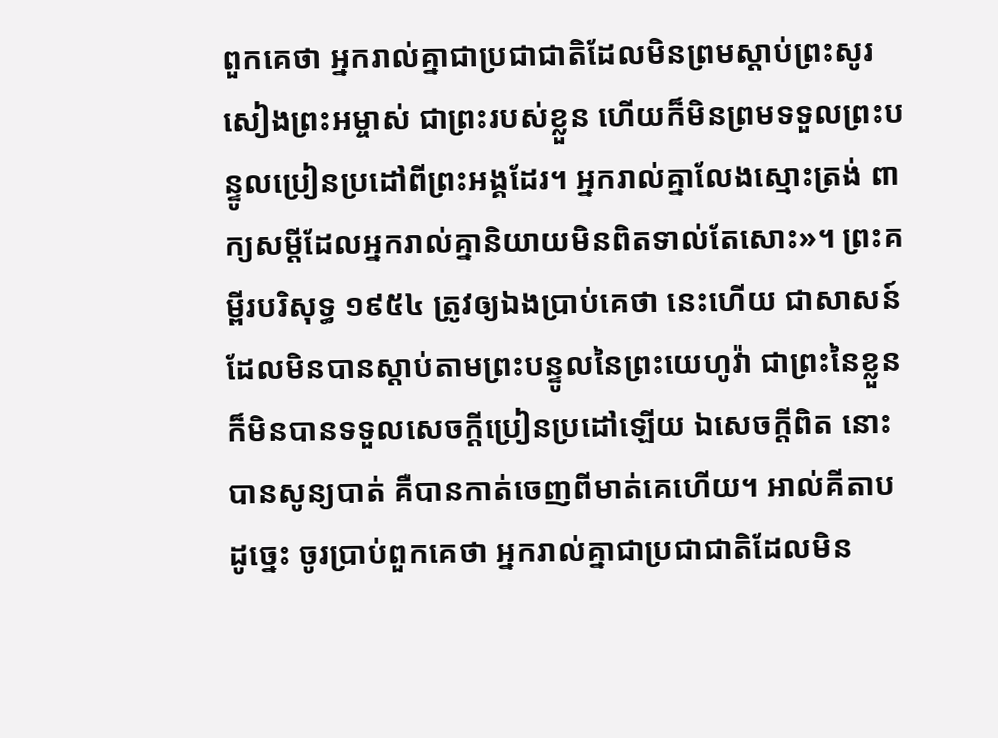ពួកគេថា អ្នករាល់គ្នាជាប្រជាជាតិដែលមិនព្រមស្ដាប់ព្រះសូរសៀងព្រះអម្ចាស់ ជាព្រះរបស់ខ្លួន ហើយក៏មិនព្រមទទួលព្រះបន្ទូលប្រៀនប្រដៅពីព្រះអង្គដែរ។ អ្នករាល់គ្នាលែងស្មោះត្រង់ ពាក្យសម្ដីដែលអ្នករាល់គ្នានិយាយមិនពិតទាល់តែសោះ»។ ព្រះគម្ពីរបរិសុទ្ធ ១៩៥៤ ត្រូវឲ្យឯងប្រាប់គេថា នេះហើយ ជាសាសន៍ដែលមិនបានស្តាប់តាមព្រះបន្ទូលនៃព្រះយេហូវ៉ា ជាព្រះនៃខ្លួន ក៏មិនបានទទួលសេចក្ដីប្រៀនប្រដៅឡើយ ឯសេចក្ដីពិត នោះបានសូន្យបាត់ គឺបានកាត់ចេញពីមាត់គេហើយ។ អាល់គីតាប ដូច្នេះ ចូរប្រាប់ពួកគេថា អ្នករាល់គ្នាជាប្រជាជាតិដែលមិន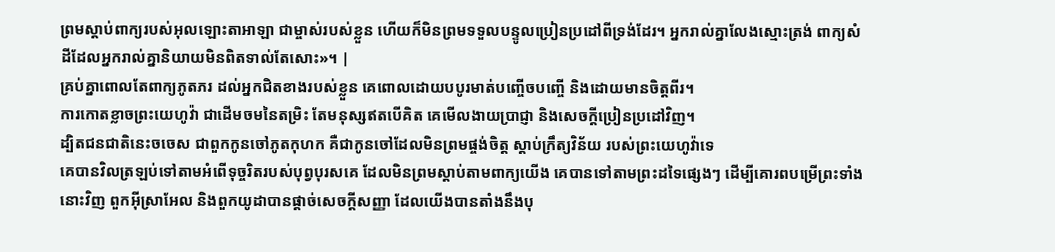ព្រមស្ដាប់ពាក្យរបស់អុលឡោះតាអាឡា ជាម្ចាស់របស់ខ្លួន ហើយក៏មិនព្រមទទួលបន្ទូលប្រៀនប្រដៅពីទ្រង់ដែរ។ អ្នករាល់គ្នាលែងស្មោះត្រង់ ពាក្យសំដីដែលអ្នករាល់គ្នានិយាយមិនពិតទាល់តែសោះ»។ |
គ្រប់គ្នាពោលតែពាក្យភូតភរ ដល់អ្នកជិតខាងរបស់ខ្លួន គេពោលដោយបបូរមាត់បញ្ចើចបញ្ចើ និងដោយមានចិត្តពីរ។
ការកោតខ្លាចព្រះយេហូវ៉ា ជាដើមចមនៃតម្រិះ តែមនុស្សឥតបើគិត គេមើលងាយប្រាជ្ញា និងសេចក្ដីប្រៀនប្រដៅវិញ។
ដ្បិតជនជាតិនេះចចេស ជាពួកកូនចៅភូតកុហក គឺជាកូនចៅដែលមិនព្រមផ្ចង់ចិត្ត ស្តាប់ក្រឹត្យវិន័យ របស់ព្រះយេហូវ៉ាទេ
គេបានវិលត្រឡប់ទៅតាមអំពើទុច្ចរិតរបស់បុព្វបុរសគេ ដែលមិនព្រមស្តាប់តាមពាក្យយើង គេបានទៅតាមព្រះដទៃផ្សេងៗ ដើម្បីគោរពបម្រើព្រះទាំងនោះវិញ ពួកអ៊ីស្រាអែល និងពួកយូដាបានផ្តាច់សេចក្ដីសញ្ញា ដែលយើងបានតាំងនឹងបុ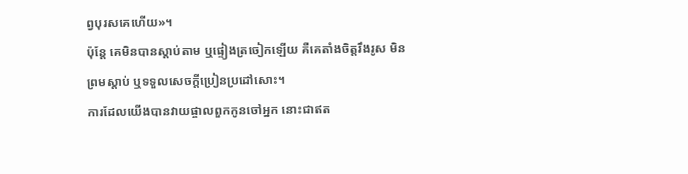ព្វបុរសគេហើយ»។
ប៉ុន្តែ គេមិនបានស្តាប់តាម ឬផ្ទៀងត្រចៀកឡើយ គឺគេតាំងចិត្តរឹងរូស មិនព្រមស្ដាប់ ឬទទួលសេចក្ដីប្រៀនប្រដៅសោះ។
ការដែលយើងបានវាយផ្ចាលពួកកូនចៅអ្នក នោះជាឥត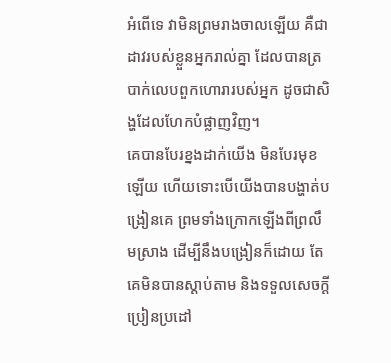អំពើទេ វាមិនព្រមរាងចាលឡើយ គឺជាដាវរបស់ខ្លួនអ្នករាល់គ្នា ដែលបានត្របាក់លេបពួកហោរារបស់អ្នក ដូចជាសិង្ហដែលហែកបំផ្លាញវិញ។
គេបានបែរខ្នងដាក់យើង មិនបែរមុខឡើយ ហើយទោះបើយើងបានបង្ហាត់បង្រៀនគេ ព្រមទាំងក្រោកឡើងពីព្រលឹមស្រាង ដើម្បីនឹងបង្រៀនក៏ដោយ តែគេមិនបានស្តាប់តាម និងទទួលសេចក្ដីប្រៀនប្រដៅ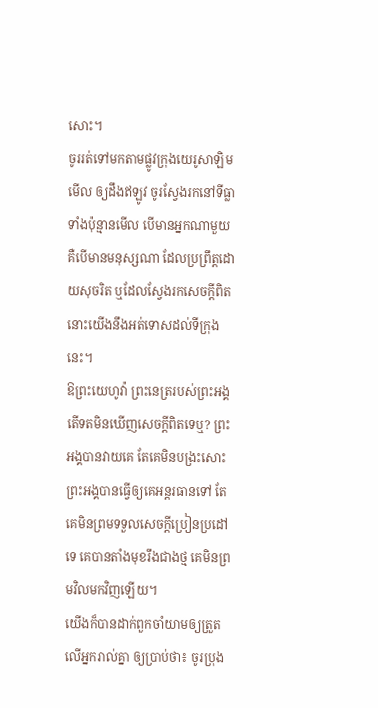សោះ។
ចូររត់ទៅមកតាមផ្លូវក្រុងយេរូសាឡិមមើល ឲ្យដឹងឥឡូវ ចូរស្វែងរកនៅទីធ្លាទាំងប៉ុន្មានមើល បើមានអ្នកណាមួយ គឺបើមានមនុស្សណា ដែលប្រព្រឹត្តដោយសុចរិត ឬដែលស្វែងរកសេចក្ដីពិត នោះយើងនឹងអត់ទោសដល់ទីក្រុងនេះ។
ឱព្រះយេហូវ៉ា ព្រះនេត្ររបស់ព្រះអង្គ តើទតមិនឃើញសេចក្ដីពិតទេឬ? ព្រះអង្គបានវាយគេ តែគេមិនបង្រះសោះ ព្រះអង្គបានធ្វើឲ្យគេអន្តរធានទៅ តែគេមិនព្រមទទួលសេចក្ដីប្រៀនប្រដៅទេ គេបានតាំងមុខរឹងជាងថ្ម គេមិនព្រមវិលមកវិញឡើយ។
យើងក៏បានដាក់ពួកចាំយាមឲ្យត្រួតលើអ្នករាល់គ្នា ឲ្យប្រាប់ថា៖ ចូរប្រុង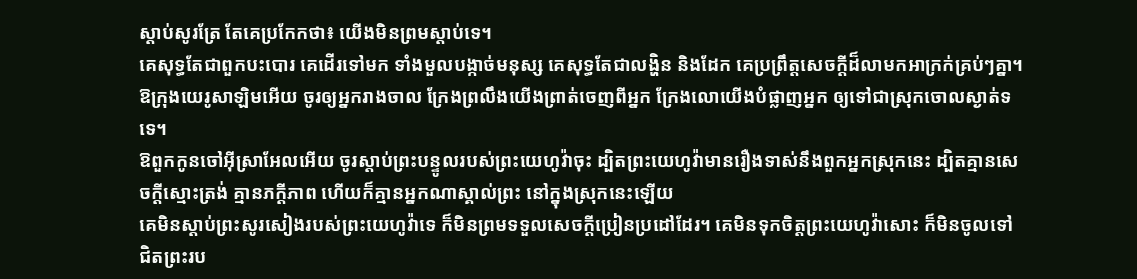ស្តាប់សូរត្រែ តែគេប្រកែកថា៖ យើងមិនព្រមស្តាប់ទេ។
គេសុទ្ធតែជាពួកបះបោរ គេដើរទៅមក ទាំងមួលបង្កាច់មនុស្ស គេសុទ្ធតែជាលង្ហិន និងដែក គេប្រព្រឹត្តសេចក្ដីដ៏លាមកអាក្រក់គ្រប់ៗគ្នា។
ឱក្រុងយេរូសាឡិមអើយ ចូរឲ្យអ្នករាងចាល ក្រែងព្រលឹងយើងព្រាត់ចេញពីអ្នក ក្រែងលោយើងបំផ្លាញអ្នក ឲ្យទៅជាស្រុកចោលស្ងាត់ទទេ។
ឱពួកកូនចៅអ៊ីស្រាអែលអើយ ចូរស្តាប់ព្រះបន្ទូលរបស់ព្រះយេហូវ៉ាចុះ ដ្បិតព្រះយេហូវ៉ាមានរឿងទាស់នឹងពួកអ្នកស្រុកនេះ ដ្បិតគ្មានសេចក្ដីស្មោះត្រង់ គ្មានភក្ដីភាព ហើយក៏គ្មានអ្នកណាស្គាល់ព្រះ នៅក្នុងស្រុកនេះឡើយ
គេមិនស្តាប់ព្រះសូរសៀងរបស់ព្រះយេហូវ៉ាទេ ក៏មិនព្រមទទួលសេចក្ដីប្រៀនប្រដៅដែរ។ គេមិនទុកចិត្តព្រះយេហូវ៉ាសោះ ក៏មិនចូលទៅជិតព្រះរប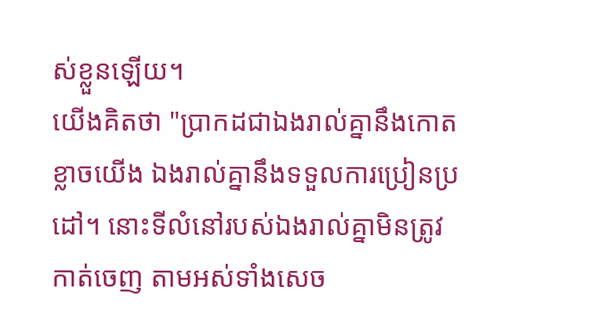ស់ខ្លួនឡើយ។
យើងគិតថា "ប្រាកដជាឯងរាល់គ្នានឹងកោតខ្លាចយើង ឯងរាល់គ្នានឹងទទួលការប្រៀនប្រដៅ។ នោះទីលំនៅរបស់ឯងរាល់គ្នាមិនត្រូវកាត់ចេញ តាមអស់ទាំងសេច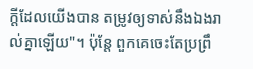ក្ដីដែលយើងបាន តម្រូវឲ្យទាស់នឹងឯងរាល់គ្នាឡើយ"។ ប៉ុន្តែ ពួកគេចេះតែប្រព្រឹ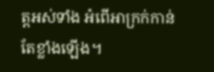ត្តអស់ទាំង អំពើអាក្រក់កាន់តែខ្លាំងឡើង។